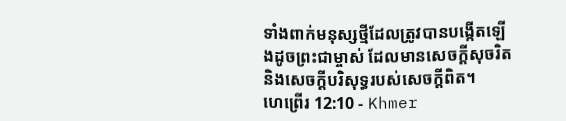ទាំងពាក់មនុស្សថ្មីដែលត្រូវបានបង្កើតឡើងដូចព្រះជាម្ចាស់ ដែលមានសេចក្ដីសុចរិត និងសេចក្ដីបរិសុទ្ធរបស់សេចក្ដីពិត។
ហេព្រើរ 12:10 - Khmer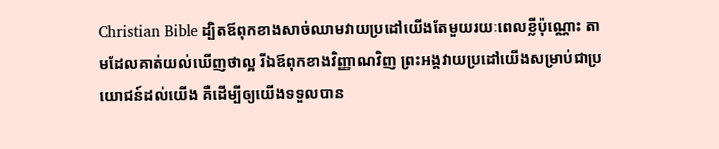Christian Bible ដ្បិតឪពុកខាងសាច់ឈាមវាយប្រដៅយើងតែមួយរយៈពេលខ្លីប៉ុណ្ណោះ តាមដែលគាត់យល់ឃើញថាល្អ រីឯឪពុកខាងវិញ្ញាណវិញ ព្រះអង្គវាយប្រដៅយើងសម្រាប់ជាប្រយោជន៍ដល់យើង គឺដើម្បីឲ្យយើងទទួលបាន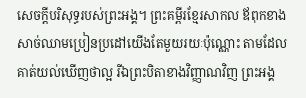សេចក្ដីបរិសុទ្ធរបស់ព្រះអង្គ។ ព្រះគម្ពីរខ្មែរសាកល ឪពុកខាងសាច់ឈាមប្រៀនប្រដៅយើងតែមួយរយៈប៉ុណ្ណោះ តាមដែលគាត់យល់ឃើញថាល្អ រីឯព្រះបិតាខាងវិញ្ញាណវិញ ព្រះអង្គ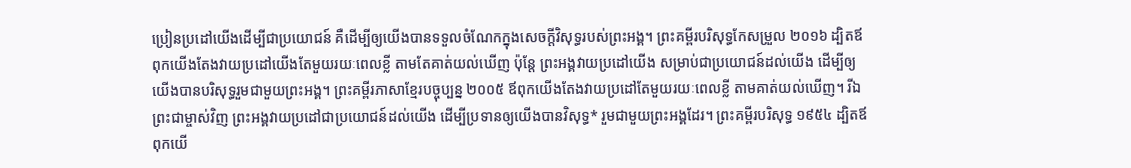ប្រៀនប្រដៅយើងដើម្បីជាប្រយោជន៍ គឺដើម្បីឲ្យយើងបានទទួលចំណែកក្នុងសេចក្ដីវិសុទ្ធរបស់ព្រះអង្គ។ ព្រះគម្ពីរបរិសុទ្ធកែសម្រួល ២០១៦ ដ្បិតឪពុកយើងតែងវាយប្រដៅយើងតែមួយរយៈពេលខ្លី តាមតែគាត់យល់ឃើញ ប៉ុន្តែ ព្រះអង្គវាយប្រដៅយើង សម្រាប់ជាប្រយោជន៍ដល់យើង ដើម្បីឲ្យយើងបានបរិសុទ្ធរួមជាមួយព្រះអង្គ។ ព្រះគម្ពីរភាសាខ្មែរបច្ចុប្បន្ន ២០០៥ ឪពុកយើងតែងវាយប្រដៅតែមួយរយៈពេលខ្លី តាមគាត់យល់ឃើញ។ រីឯព្រះជាម្ចាស់វិញ ព្រះអង្គវាយប្រដៅជាប្រយោជន៍ដល់យើង ដើម្បីប្រទានឲ្យយើងបានវិសុទ្ធ* រួមជាមួយព្រះអង្គដែរ។ ព្រះគម្ពីរបរិសុទ្ធ ១៩៥៤ ដ្បិតឪពុកយើ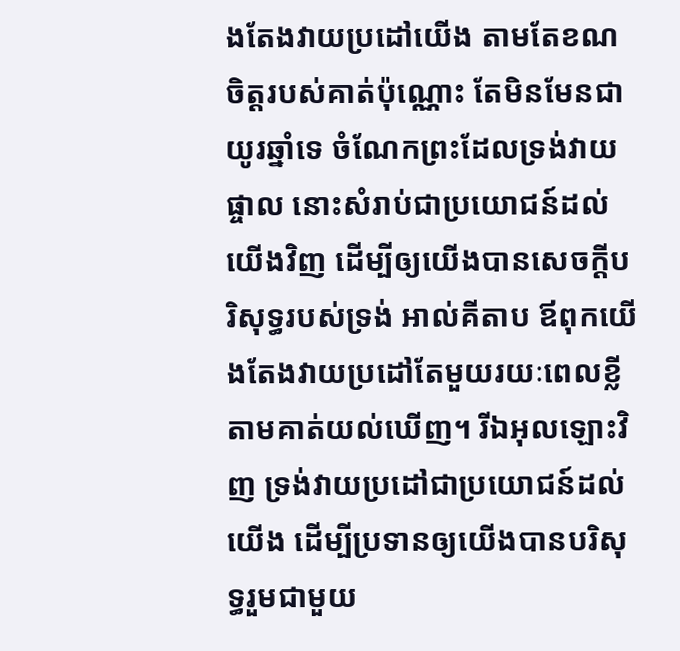ងតែងវាយប្រដៅយើង តាមតែខណចិត្តរបស់គាត់ប៉ុណ្ណោះ តែមិនមែនជាយូរឆ្នាំទេ ចំណែកព្រះដែលទ្រង់វាយផ្ចាល នោះសំរាប់ជាប្រយោជន៍ដល់យើងវិញ ដើម្បីឲ្យយើងបានសេចក្ដីបរិសុទ្ធរបស់ទ្រង់ អាល់គីតាប ឪពុកយើងតែងវាយប្រដៅតែមួយរយៈពេលខ្លី តាមគាត់យល់ឃើញ។ រីឯអុលឡោះវិញ ទ្រង់វាយប្រដៅជាប្រយោជន៍ដល់យើង ដើម្បីប្រទានឲ្យយើងបានបរិសុទ្ធរួមជាមួយ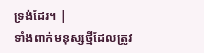ទ្រង់ដែរ។ |
ទាំងពាក់មនុស្សថ្មីដែលត្រូវ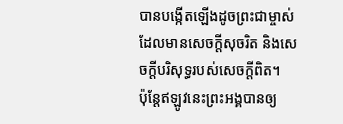បានបង្កើតឡើងដូចព្រះជាម្ចាស់ ដែលមានសេចក្ដីសុចរិត និងសេចក្ដីបរិសុទ្ធរបស់សេចក្ដីពិត។
ប៉ុន្ដែឥឡូវនេះព្រះអង្គបានឲ្យ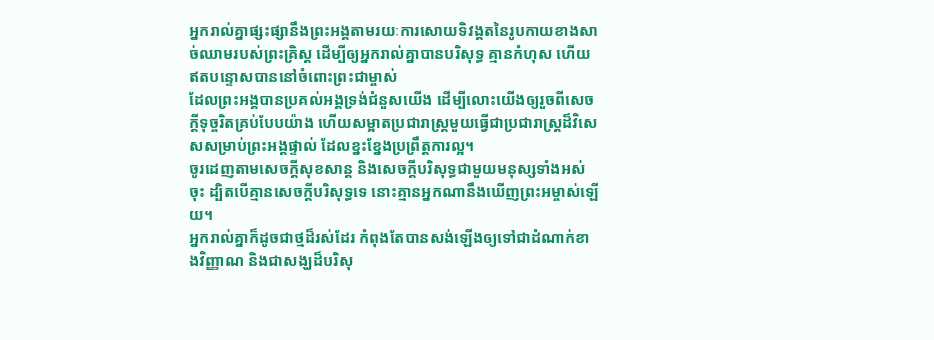អ្នករាល់គ្នាផ្សះផ្សានឹងព្រះអង្គតាមរយៈការសោយទិវង្គតនៃរូបកាយខាងសាច់ឈាមរបស់ព្រះគ្រិស្ដ ដើម្បីឲ្យអ្នករាល់គ្នាបានបរិសុទ្ធ គ្មានកំហុស ហើយឥតបន្ទោសបាននៅចំពោះព្រះជាម្ចាស់
ដែលព្រះអង្គបានប្រគល់អង្គទ្រង់ជំនួសយើង ដើម្បីលោះយើងឲ្យរួចពីសេចក្ដីទុច្ចរិតគ្រប់បែបយ៉ាង ហើយសម្អាតប្រជារាស្ត្រមួយធ្វើជាប្រជារាស្ដ្រដ៏វិសេសសម្រាប់ព្រះអង្គផ្ទាល់ ដែលខ្នះខ្នែងប្រព្រឹត្ដការល្អ។
ចូរដេញតាមសេចក្ដីសុខសាន្ដ និងសេចក្ដីបរិសុទ្ធជាមួយមនុស្សទាំងអស់ចុះ ដ្បិតបើគ្មានសេចក្ដីបរិសុទ្ធទេ នោះគ្មានអ្នកណានឹងឃើញព្រះអម្ចាស់ឡើយ។
អ្នករាល់គ្នាក៏ដូចជាថ្មដ៏រស់ដែរ កំពុងតែបានសង់ឡើងឲ្យទៅជាដំណាក់ខាងវិញ្ញាណ និងជាសង្ឃដ៏បរិសុ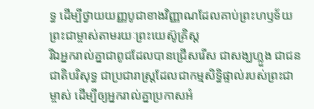ទ្ធ ដើម្បីថ្វាយយញ្ញបូជាខាងវិញ្ញាណដែលគាប់ព្រះហឫទ័យព្រះជាម្ចាស់តាមរយៈព្រះយេស៊ូគ្រិស្ដ
រីឯអ្នករាល់គ្នាជាពូជដែលបានជ្រើសរើស ជាសង្ឃហ្លួង ជាជនជាតិបរិសុទ្ធ ជាប្រជារាស្ដ្រដែលជាកម្មសិទ្ធិផ្ទាល់របស់ព្រះជាម្ចាស់ ដើម្បីឲ្យអ្នករាល់គ្នាប្រកាសអំ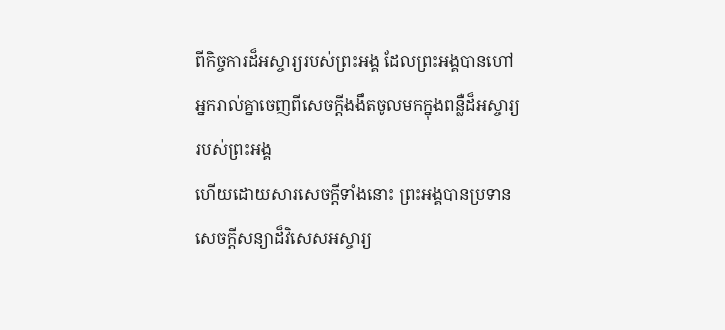ពីកិច្ចការដ៏អស្ចារ្យរបស់ព្រះអង្គ ដែលព្រះអង្គបានហៅអ្នករាល់គ្នាចេញពីសេចក្ដីងងឹតចូលមកក្នុងពន្លឺដ៏អស្ចារ្យរបស់ព្រះអង្គ
ហើយដោយសារសេចក្ដីទាំងនោះ ព្រះអង្គបានប្រទានសេចក្ដីសន្យាដ៏វិសេសអស្ចារ្យ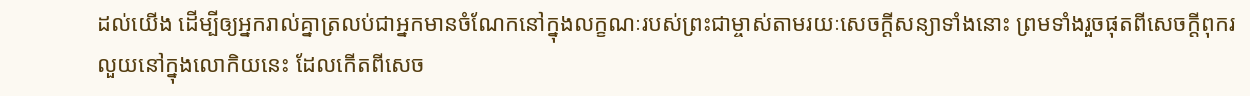ដល់យើង ដើម្បីឲ្យអ្នករាល់គ្នាត្រលប់ជាអ្នកមានចំណែកនៅក្នុងលក្ខណៈរបស់ព្រះជាម្ចាស់តាមរយៈសេចក្ដីសន្យាទាំងនោះ ព្រមទាំងរួចផុតពីសេចក្ដីពុករលួយនៅក្នុងលោកិយនេះ ដែលកើតពីសេច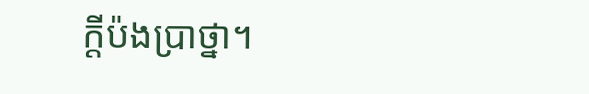ក្ដីប៉ងប្រាថ្នា។